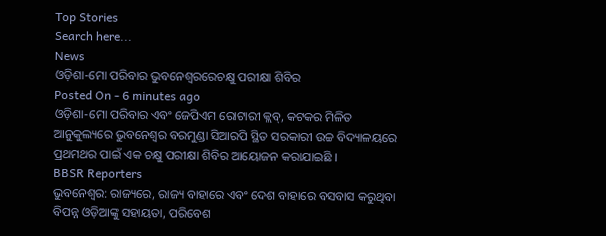Top Stories
Search here...
News
ଓଡ଼ିଶା-ମୋ ପରିବାର ଭୁବନେଶ୍ୱରରେଚକ୍ଷୁ ପରୀକ୍ଷା ଶିବିର
Posted On - 6 minutes ago
ଓଡ଼ିଶା-ମୋ ପରିବାର ଏବଂ ଜେପିଏମ ରୋଟାରୀ କ୍ଲବ୍, କଟକର ମିଳିତ ଆନୁକୁଲ୍ୟରେ ଭୁବନେଶ୍ୱର ବରମୁଣ୍ଡା ସିଆରପି ସ୍ଥିତ ସରକାରୀ ଉଚ୍ଚ ବିଦ୍ୟାଳୟରେ ପ୍ରଥମଥର ପାଇଁ ଏକ ଚକ୍ଷୁ ପରୀକ୍ଷା ଶିବିର ଆୟୋଜନ କରାଯାଇଛି ।
BBSR Reporters
ଭୁବନେଶ୍ୱର: ରାଜ୍ୟରେ, ରାଜ୍ୟ ବାହାରେ ଏବଂ ଦେଶ ବାହାରେ ବସବାସ କରୁଥିବା ବିପନ୍ନ ଓଡ଼ିଆଙ୍କୁ ସହାୟତା, ପରିବେଶ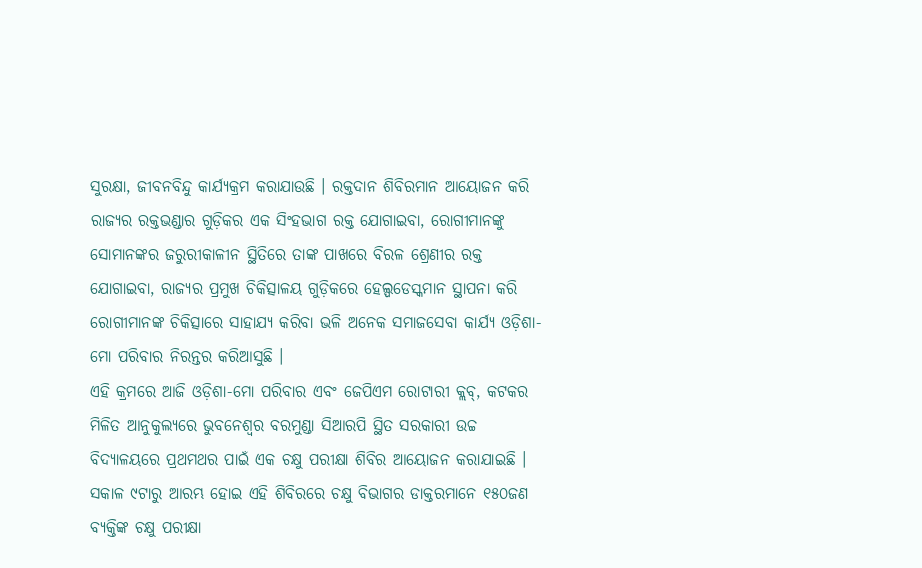ସୁରକ୍ଷା, ଜୀବନବିନ୍ଦୁ କାର୍ଯ୍ୟକ୍ରମ କରାଯାଉଛି । ରକ୍ତଦାନ ଶିବିରମାନ ଆୟୋଜନ କରି ରାଜ୍ୟର ରକ୍ତଭଣ୍ଡାର ଗୁଡ଼ିକର ଏକ ସିଂହଭାଗ ରକ୍ତ ଯୋଗାଇବା, ରୋଗୀମାନଙ୍କୁ ସୋମାନଙ୍କର ଜରୁରୀକାଳୀନ ସ୍ଥିତିରେ ତାଙ୍କ ପାଖରେ ବିରଳ ଶ୍ରେଣୀର ରକ୍ତ ଯୋଗାଇବା, ରାଜ୍ୟର ପ୍ରମୁଖ ଚିକିତ୍ସାଳୟ ଗୁଡ଼ିକରେ ହେଲ୍ପଡେସ୍କମାନ ସ୍ଥାପନା କରି ରୋଗୀମାନଙ୍କ ଚିକିତ୍ସାରେ ସାହାଯ୍ୟ କରିବା ଭଳି ଅନେକ ସମାଜସେବା କାର୍ଯ୍ୟ ଓଡ଼ିଶା-ମୋ ପରିବାର ନିରନ୍ତର କରିଆସୁଛି ।
ଏହି କ୍ରମରେ ଆଜି ଓଡ଼ିଶା-ମୋ ପରିବାର ଏବଂ ଜେପିଏମ ରୋଟାରୀ କ୍ଲବ୍, କଟକର ମିଳିତ ଆନୁକୁଲ୍ୟରେ ଭୁବନେଶ୍ୱର ବରମୁଣ୍ଡା ସିଆରପି ସ୍ଥିତ ସରକାରୀ ଉଚ୍ଚ ବିଦ୍ୟାଳୟରେ ପ୍ରଥମଥର ପାଇଁ ଏକ ଚକ୍ଷୁ ପରୀକ୍ଷା ଶିବିର ଆୟୋଜନ କରାଯାଇଛି । ସକାଳ ୯ଟାରୁ ଆରମ୍ଭ ହୋଇ ଏହି ଶିବିରରେ ଚକ୍ଷୁ ବିଭାଗର ଡାକ୍ତରମାନେ ୧୫୦ଜଣ ବ୍ୟକ୍ତିଙ୍କ ଚକ୍ଷୁ ପରୀକ୍ଷା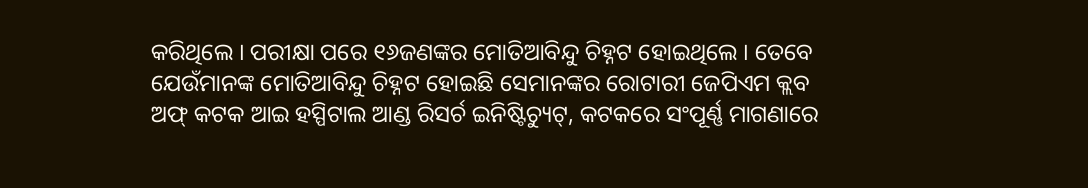କରିଥିଲେ । ପରୀକ୍ଷା ପରେ ୧୬ଜଣଙ୍କର ମୋତିଆବିନ୍ଦୁ ଚିହ୍ନଟ ହୋଇଥିଲେ । ତେବେ ଯେଉଁମାନଙ୍କ ମୋତିଆବିନ୍ଦୁ ଚିହ୍ନଟ ହୋଇଛି ସେମାନଙ୍କର ରୋଟାରୀ ଜେପିଏମ କ୍ଲବ ଅଫ୍ କଟକ ଆଇ ହସ୍ପିଟାଲ ଆଣ୍ଡ ରିସର୍ଚ ଇନିଷ୍ଟିଚ୍ୟୁଟ୍, କଟକରେ ସଂପୂର୍ଣ୍ଣ ମାଗଣାରେ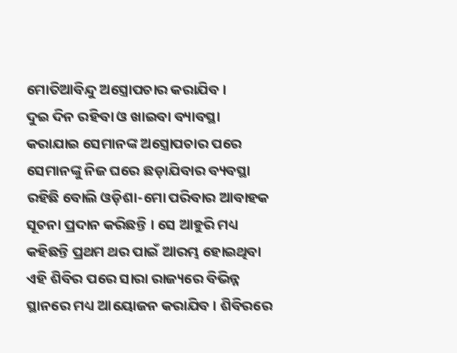ମୋତିଆବିନ୍ଦୁ ଅସ୍ତ୍ରୋପଚାର କରାଯିବ ।
ଦୁଇ ଦିନ ରହିବା ଓ ଖାଇବା ବ୍ୟାବସ୍ଥା କରାଯାଇ ସେମାନଙ୍କ ଅସ୍ତ୍ରୋପଚାର ପରେ ସେମାନଙ୍କୁ ନିଜ ଘରେ ଛଡ଼ାଯିବାର ବ୍ୟବସ୍ଥା ରହିଛି ବୋଲି ଓଡ଼ିଶା-ମୋ ପରିବାର ଆବାହକ ସୂଚନା ପ୍ରଦାନ କରିଛନ୍ତି । ସେ ଆହୁରି ମଧ୍ୟ କହିଛନ୍ତି ପ୍ରଥମ ଥର ପାଇଁ ଆରମ୍ଭ ହୋଇଥିବା ଏହି ଶିବିର ପରେ ସାରା ରାଜ୍ୟରେ ବିଭିନ୍ନ ସ୍ଥାନରେ ମଧ୍ୟ ଆୟୋଜନ କରାଯିବ । ଶିବିରରେ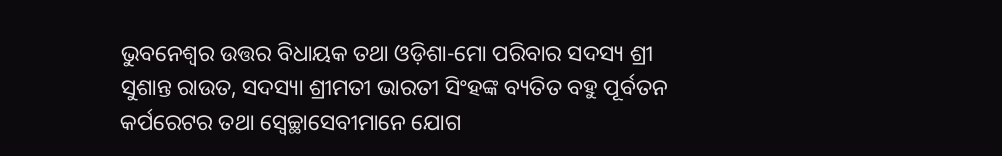ଭୁବନେଶ୍ୱର ଉତ୍ତର ବିଧାୟକ ତଥା ଓଡ଼ିଶା-ମୋ ପରିବାର ସଦସ୍ୟ ଶ୍ରୀ ସୁଶାନ୍ତ ରାଉତ, ସଦସ୍ୟା ଶ୍ରୀମତୀ ଭାରତୀ ସିଂହଙ୍କ ବ୍ୟତିତ ବହୁ ପୂର୍ବତନ କର୍ପରେଟର ତଥା ସ୍ୱେଚ୍ଛାସେବୀମାନେ ଯୋଗ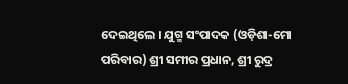ଦେଇଥିଲେ । ଯୁଗ୍ମ ସଂପାଦକ (ଓଡ଼ିଶା-ମୋ ପରିବାର) ଶ୍ରୀ ସମୀର ପ୍ରଧାନ, ଶ୍ରୀ ରୁଦ୍ର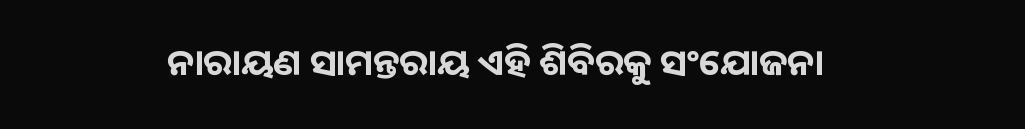ନାରାୟଣ ସାମନ୍ତରାୟ ଏହି ଶିବିରକୁ ସଂଯୋଜନା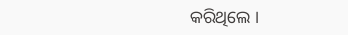କରିଥିଲେ ।